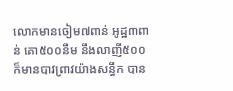លោកមានចៀម៧ពាន់ អូដ្ឋ៣ពាន់ គោ៥០០នឹម នឹងលាញី៥០០ ក៏មានបាវព្រាវយ៉ាងសន្ធឹក បាន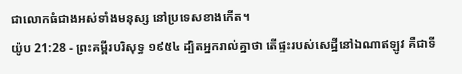ជាលោកធំជាងអស់ទាំងមនុស្ស នៅប្រទេសខាងកើត។
យ៉ូប 21:28 - ព្រះគម្ពីរបរិសុទ្ធ ១៩៥៤ ដ្បិតអ្នករាល់គ្នាថា តើផ្ទះរបស់សេដ្ឋីនៅឯណាឥឡូវ គឺជាទី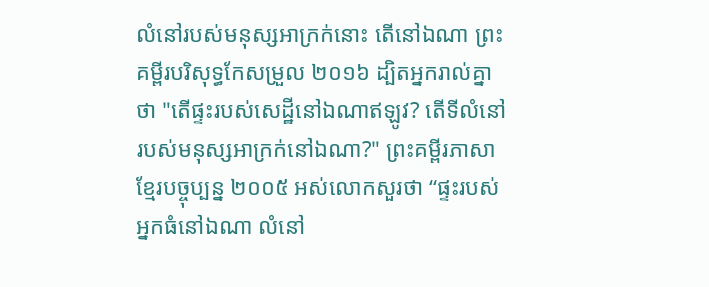លំនៅរបស់មនុស្សអាក្រក់នោះ តើនៅឯណា ព្រះគម្ពីរបរិសុទ្ធកែសម្រួល ២០១៦ ដ្បិតអ្នករាល់គ្នាថា "តើផ្ទះរបស់សេដ្ឋីនៅឯណាឥឡូវ? តើទីលំនៅរបស់មនុស្សអាក្រក់នៅឯណា?" ព្រះគម្ពីរភាសាខ្មែរបច្ចុប្បន្ន ២០០៥ អស់លោកសួរថា “ផ្ទះរបស់អ្នកធំនៅឯណា លំនៅ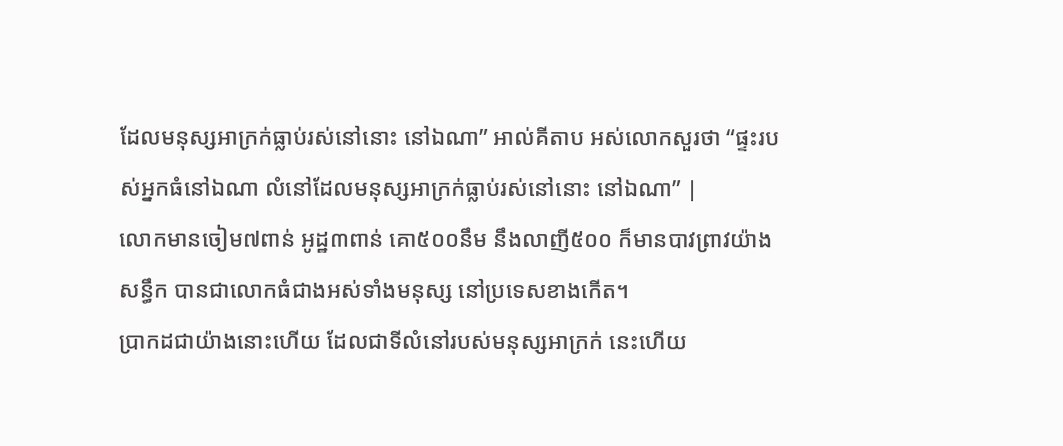ដែលមនុស្សអាក្រក់ធ្លាប់រស់នៅនោះ នៅឯណា” អាល់គីតាប អស់លោកសួរថា “ផ្ទះរបស់អ្នកធំនៅឯណា លំនៅដែលមនុស្សអាក្រក់ធ្លាប់រស់នៅនោះ នៅឯណា” |
លោកមានចៀម៧ពាន់ អូដ្ឋ៣ពាន់ គោ៥០០នឹម នឹងលាញី៥០០ ក៏មានបាវព្រាវយ៉ាងសន្ធឹក បានជាលោកធំជាងអស់ទាំងមនុស្ស នៅប្រទេសខាងកើត។
ប្រាកដជាយ៉ាងនោះហើយ ដែលជាទីលំនៅរបស់មនុស្សអាក្រក់ នេះហើយ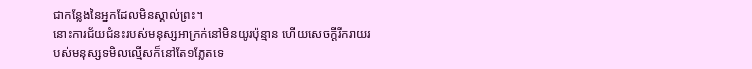ជាកន្លែងនៃអ្នកដែលមិនស្គាល់ព្រះ។
នោះការជ័យជំនះរបស់មនុស្សអាក្រក់នៅមិនយូរប៉ុន្មាន ហើយសេចក្ដីរីករាយរបស់មនុស្សទមិលល្មើសក៏នៅតែ១ភ្លែតទេ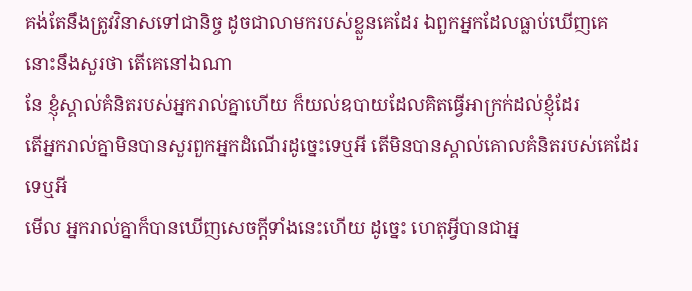គង់តែនឹងត្រូវវិនាសទៅជានិច្ច ដូចជាលាមករបស់ខ្លួនគេដែរ ឯពួកអ្នកដែលធ្លាប់ឃើញគេ នោះនឹងសួរថា តើគេនៅឯណា
នែ ខ្ញុំស្គាល់គំនិតរបស់អ្នករាល់គ្នាហើយ ក៏យល់ឧបាយដែលគិតធ្វើអាក្រក់ដល់ខ្ញុំដែរ
តើអ្នករាល់គ្នាមិនបានសួរពួកអ្នកដំណើរដូច្នេះទេឬអី តើមិនបានស្គាល់គោលគំនិតរបស់គេដែរទេឬអី
មើល អ្នករាល់គ្នាក៏បានឃើញសេចក្ដីទាំងនេះហើយ ដូច្នេះ ហេតុអ្វីបានជាអ្ន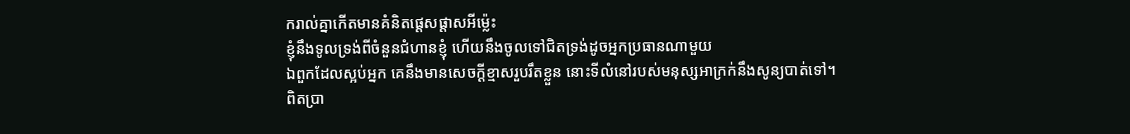ករាល់គ្នាកើតមានគំនិតផ្តេសផ្តាសអីម៉្លេះ
ខ្ញុំនឹងទូលទ្រង់ពីចំនួនជំហានខ្ញុំ ហើយនឹងចូលទៅជិតទ្រង់ដូចអ្នកប្រធានណាមួយ
ឯពួកដែលស្អប់អ្នក គេនឹងមានសេចក្ដីខ្មាសរួបរឹតខ្លួន នោះទីលំនៅរបស់មនុស្សអាក្រក់នឹងសូន្យបាត់ទៅ។
ពិតប្រា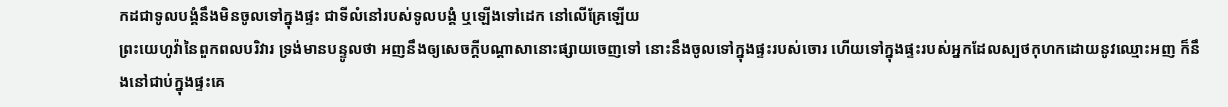កដជាទូលបង្គំនឹងមិនចូលទៅក្នុងផ្ទះ ជាទីលំនៅរបស់ទូលបង្គំ ឬឡើងទៅដេក នៅលើគ្រែឡើយ
ព្រះយេហូវ៉ានៃពួកពលបរិវារ ទ្រង់មានបន្ទូលថា អញនឹងឲ្យសេចក្ដីបណ្តាសានោះផ្សាយចេញទៅ នោះនឹងចូលទៅក្នុងផ្ទះរបស់ចោរ ហើយទៅក្នុងផ្ទះរបស់អ្នកដែលស្បថកុហកដោយនូវឈ្មោះអញ ក៏នឹងនៅជាប់ក្នុងផ្ទះគេ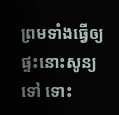ព្រមទាំងធ្វើឲ្យផ្ទះនោះសូន្យទៅ ទោះ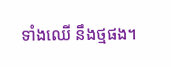ទាំងឈើ នឹងថ្មផង។